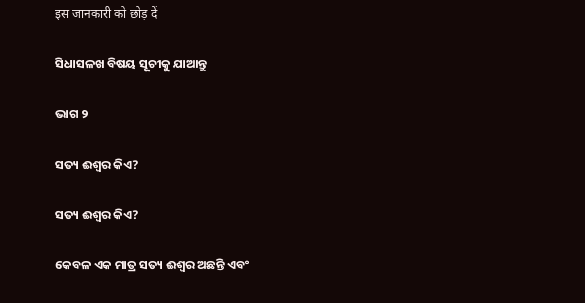इस जानकारी को छोड़ दें

ସିଧାସଳଖ ବିଷୟ ସୂଚୀକୁ ଯାଆନ୍ତୁ

ଭାଗ ୨

ସତ୍ୟ ଈଶ୍ୱର କିଏ?

ସତ୍ୟ ଈଶ୍ୱର କିଏ?

କେବଳ ଏକ ମାତ୍ର ସତ୍ୟ ଈଶ୍ୱର ଅଛନ୍ତି ଏବଂ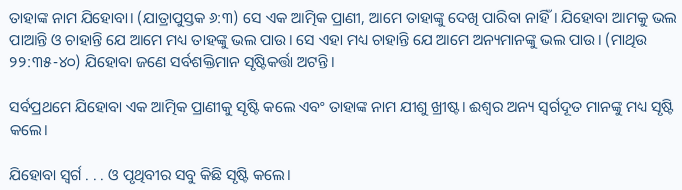ତାହାଙ୍କ ନାମ ଯିହୋବା। (ଯାତ୍ରାପୁସ୍ତକ ୬:୩) ସେ ଏକ ଆତ୍ମିକ ପ୍ରାଣୀ, ଆମେ ତାହାଙ୍କୁ ଦେଖି ପାରିବା ନାହିଁ। ଯିହୋବା ଆମକୁ ଭଲ ପାଆନ୍ତି ଓ ଚାହାନ୍ତି ଯେ ଆମେ ମଧ୍ୟ ତାହଙ୍କୁ ଭଲ ପାଉ। ସେ ଏହା ମଧ୍ୟ ଚାହାନ୍ତି ଯେ ଆମେ ଅନ୍ୟମାନଙ୍କୁ ଭଲ ପାଉ। (ମାଥିଉ ୨୨:୩୫-୪୦) ଯିହୋବା ଜଣେ ସର୍ବଶକ୍ତିମାନ ସୃଷ୍ଟିକର୍ତ୍ତା ଅଟନ୍ତି।

ସର୍ବପ୍ରଥମେ ଯିହୋବା ଏକ ଆତ୍ମିକ ପ୍ରାଣୀକୁ ସୃଷ୍ଟି କଲେ ଏବଂ ତାହାଙ୍କ ନାମ ଯୀଶୁ ଖ୍ରୀଷ୍ଟ। ଈଶ୍ୱର ଅନ୍ୟ ସ୍ୱର୍ଗଦୂତ ମାନଙ୍କୁ ମଧ୍ୟ ସୃଷ୍ଟି କଲେ।

ଯିହୋବା ସ୍ୱର୍ଗ . . . ଓ ପୃଥିବୀର ସବୁ କିଛି ସୃଷ୍ଟି କଲେ।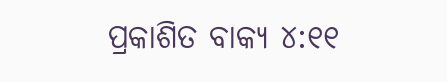ପ୍ରକାଶିତ ବାକ୍ୟ ୪:୧୧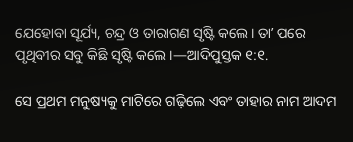ଯେହୋବା ସୂର୍ଯ୍ୟ, ଚନ୍ଦ୍ର ଓ ତାରାଗଣ ସୃଷ୍ଟି କଲେ। ତାʼ ପରେ ପୃଥିବୀର ସବୁ କିଛି ସୃଷ୍ଟି କଲେ।—ଆଦିପୁସ୍ତକ ୧:୧.

ସେ ପ୍ରଥମ ମନୁଷ୍ୟକୁ ମାଟିରେ ଗଢ଼ିଲେ ଏବଂ ତାହାର ନାମ ଆଦମ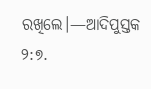ରଖିଲେ।—ଆଦିପୁସ୍ତକ ୨:୭.